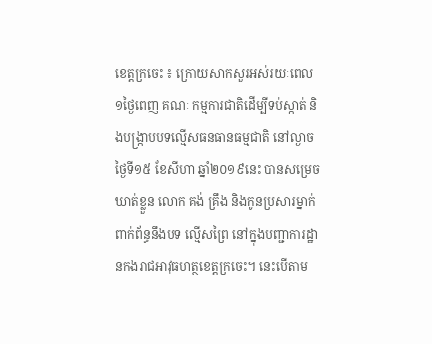ខេត្តក្រចេះ ៖ ក្រោយសាកសួរអស់រយៈពេល១ថ្ងៃពេញ គណៈ កម្មការជាតិដើម្បីទប់ស្កាត់ និងបង្ក្រាបបទល្មើសធនធានធម្មជាតិ នៅល្ងាចថ្ងៃទី១៥ ខែសីហា ឆ្នាំ២០១៩នេះ បានសម្រេចឃាត់ខ្លួន លោក គង់ គ្រឹង និងកូនប្រសារម្នាក់ពាក់ព័ន្ធនឹងបទ ល្មើសព្រៃ នៅក្នុងបញ្ជាការដ្ឋានកងរាជអាវុធហត្ថខេត្តក្រចេះ។ នេះបើតាម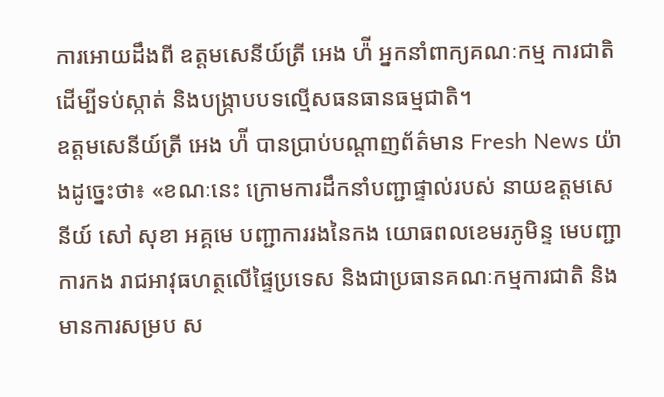ការអោយដឹងពី ឧត្តមសេនីយ៍ត្រី អេង ហ៉ី អ្នកនាំពាក្យគណៈកម្ម ការជាតិដើម្បីទប់ស្កាត់ និងបង្ក្រាបបទល្មើសធនធានធម្មជាតិ។
ឧត្តមសេនីយ៍ត្រី អេង ហ៉ី បានប្រាប់បណ្តាញព័ត៌មាន Fresh News យ៉ាងដូច្នេះថា៖ «ខណៈនេះ ក្រោមការដឹកនាំបញ្ជាផ្ទាល់របស់ នាយឧត្តមសេនីយ៍ សៅ សុខា អគ្គមេ បញ្ជាការរងនៃកង យោធពលខេមរភូមិន្ទ មេបញ្ជាការកង រាជអាវុធហត្ថលើផ្ទៃប្រទេស និងជាប្រធានគណៈកម្មការជាតិ និងមានការសម្រប ស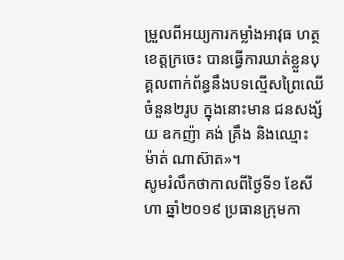ម្រួលពីអយ្យការកម្លាំងអាវុធ ហត្ថខេត្តក្រចេះ បានធ្វើការឃាត់ខ្លួនបុគ្គលពាក់ព័ន្ធនឹងបទល្មើសព្រៃឈើចំនួន២រូប ក្នុងនោះមាន ជនសង្ស័យ ឧកញ៉ា គង់ គ្រឹង និងឈ្មោះ ម៉ាត់ ណាស៊ាត»។
សូមរំលឹកថាកាលពីថ្ងៃទី១ ខែសីហា ឆ្នាំ២០១៩ ប្រធានក្រុមកា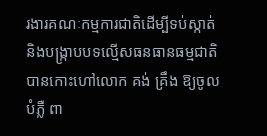រងារគណៈកម្មការជាតិដើម្បីទប់ស្កាត់ និងបង្ក្រាបបទល្មើសធនធានធម្មជាតិ បានកោះហៅលោក គង់ គ្រឹង ឱ្យចូលបំភ្លឺ ពា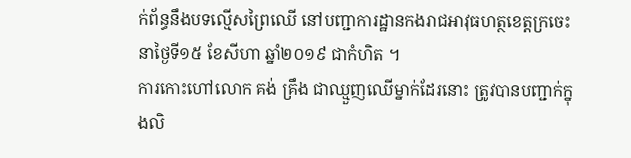ក់ព័ន្ធនឹងបទល្មើសព្រៃឈើ នៅបញ្ជាការដ្ឋានកងរាជអាវុធហត្ថខេត្តក្រចេះនាថ្ងៃទី១៥ ខែសីហា ឆ្នាំ២០១៩ ជាកំហិត ។
ការកោះហៅលោក គង់ គ្រឹង ជាឈ្មួញឈើម្នាក់ដែរនោះ ត្រូវបានបញ្ជាក់ក្នុងលិ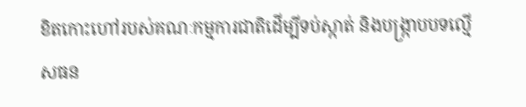ខិតកោះហៅរបស់គណៈកម្មការជាតិដើម្បីទប់ស្កាត់ និងបង្ក្រាបបទល្មើសធន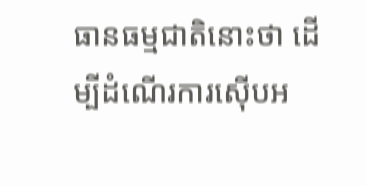ធានធម្មជាតិនោះថា ដើម្បីដំណើរការស៊ើបអ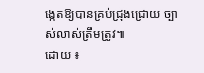ង្កេតឱ្យបានគ្រប់ជ្រុងជ្រោយ ច្បាស់លាស់ត្រឹមត្រូវ៕
ដោយ ៖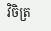វិចិត្រ